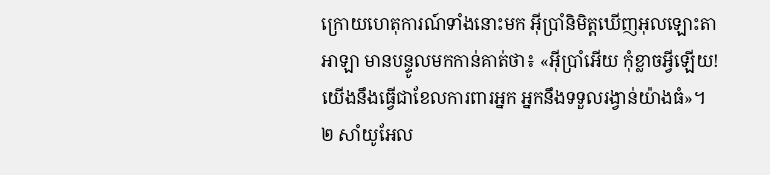ក្រោយហេតុការណ៍ទាំងនោះមក អ៊ីប្រាំនិមិត្តឃើញអុលឡោះតាអាឡា មានបន្ទូលមកកាន់គាត់ថា៖ «អ៊ីប្រាំអើយ កុំខ្លាចអ្វីឡើយ! យើងនឹងធ្វើជាខែលការពារអ្នក អ្នកនឹងទទួលរង្វាន់យ៉ាងធំ»។
២ សាំយូអែល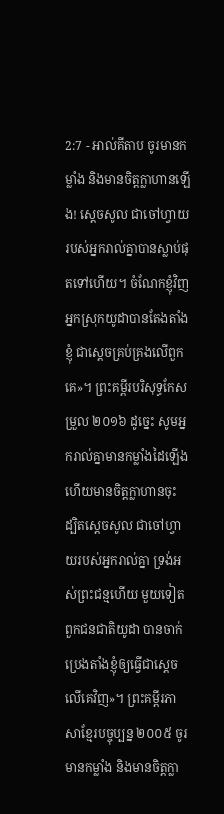2:7 - អាល់គីតាប ចូរមានកម្លាំង និងមានចិត្តក្លាហានឡើង! ស្តេចសូល ជាចៅហ្វាយរបស់អ្នករាល់គ្នាបានស្លាប់ផុតទៅហើយ។ ចំណែកខ្ញុំវិញ អ្នកស្រុកយូដាបានតែងតាំងខ្ញុំ ជាស្តេចគ្រប់គ្រងលើពួកគេ»។ ព្រះគម្ពីរបរិសុទ្ធកែសម្រួល ២០១៦ ដូច្នេះ សូមអ្នករាល់គ្នាមានកម្លាំងដៃឡើង ហើយមានចិត្តក្លាហានចុះ ដ្បិតស្តេចសូល ជាចៅហ្វាយរបស់អ្នករាល់គ្នា ទ្រង់អស់ព្រះជន្មហើយ មួយទៀត ពួកជនជាតិយូដា បានចាក់ប្រេងតាំងខ្ញុំឲ្យធ្វើជាស្តេចលើគេវិញ»។ ព្រះគម្ពីរភាសាខ្មែរបច្ចុប្បន្ន ២០០៥ ចូរមានកម្លាំង និងមានចិត្តក្លា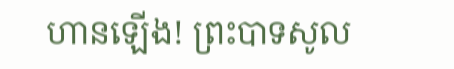ហានឡើង! ព្រះបាទសូល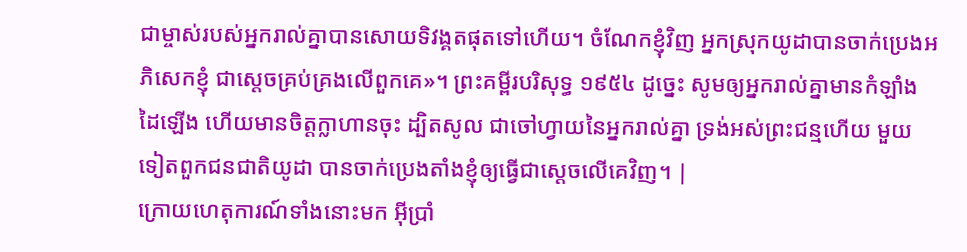ជាម្ចាស់របស់អ្នករាល់គ្នាបានសោយទិវង្គតផុតទៅហើយ។ ចំណែកខ្ញុំវិញ អ្នកស្រុកយូដាបានចាក់ប្រេងអភិសេកខ្ញុំ ជាស្ដេចគ្រប់គ្រងលើពួកគេ»។ ព្រះគម្ពីរបរិសុទ្ធ ១៩៥៤ ដូច្នេះ សូមឲ្យអ្នករាល់គ្នាមានកំឡាំងដៃឡើង ហើយមានចិត្តក្លាហានចុះ ដ្បិតសូល ជាចៅហ្វាយនៃអ្នករាល់គ្នា ទ្រង់អស់ព្រះជន្មហើយ មួយទៀតពួកជនជាតិយូដា បានចាក់ប្រេងតាំងខ្ញុំឲ្យធ្វើជាស្តេចលើគេវិញ។ |
ក្រោយហេតុការណ៍ទាំងនោះមក អ៊ីប្រាំ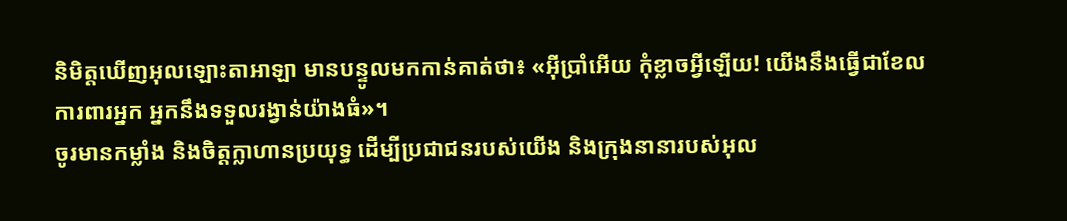និមិត្តឃើញអុលឡោះតាអាឡា មានបន្ទូលមកកាន់គាត់ថា៖ «អ៊ីប្រាំអើយ កុំខ្លាចអ្វីឡើយ! យើងនឹងធ្វើជាខែលការពារអ្នក អ្នកនឹងទទួលរង្វាន់យ៉ាងធំ»។
ចូរមានកម្លាំង និងចិត្តក្លាហានប្រយុទ្ធ ដើម្បីប្រជាជនរបស់យើង និងក្រុងនានារបស់អុល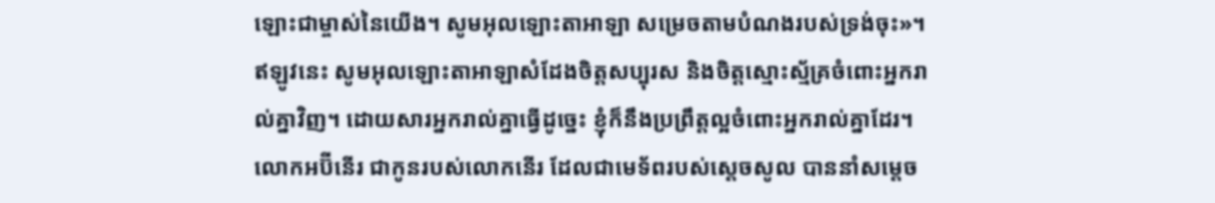ឡោះជាម្ចាស់នៃយើង។ សូមអុលឡោះតាអាឡា សម្រេចតាមបំណងរបស់ទ្រង់ចុះ»។
ឥឡូវនេះ សូមអុលឡោះតាអាឡាសំដែងចិត្តសប្បុរស និងចិត្តស្មោះស្ម័គ្រចំពោះអ្នករាល់គ្នាវិញ។ ដោយសារអ្នករាល់គ្នាធ្វើដូច្នេះ ខ្ញុំក៏នឹងប្រព្រឹត្តល្អចំពោះអ្នករាល់គ្នាដែរ។
លោកអប៊ីនើរ ជាកូនរបស់លោកនើរ ដែលជាមេទ័ពរបស់ស្តេចសូល បាននាំសម្តេច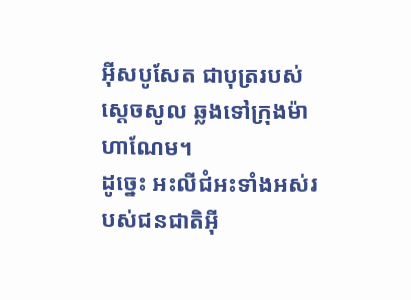អ៊ីសបូសែត ជាបុត្ររបស់ស្តេចសូល ឆ្លងទៅក្រុងម៉ាហាណែម។
ដូច្នេះ អះលីជំអះទាំងអស់របស់ជនជាតិអ៊ី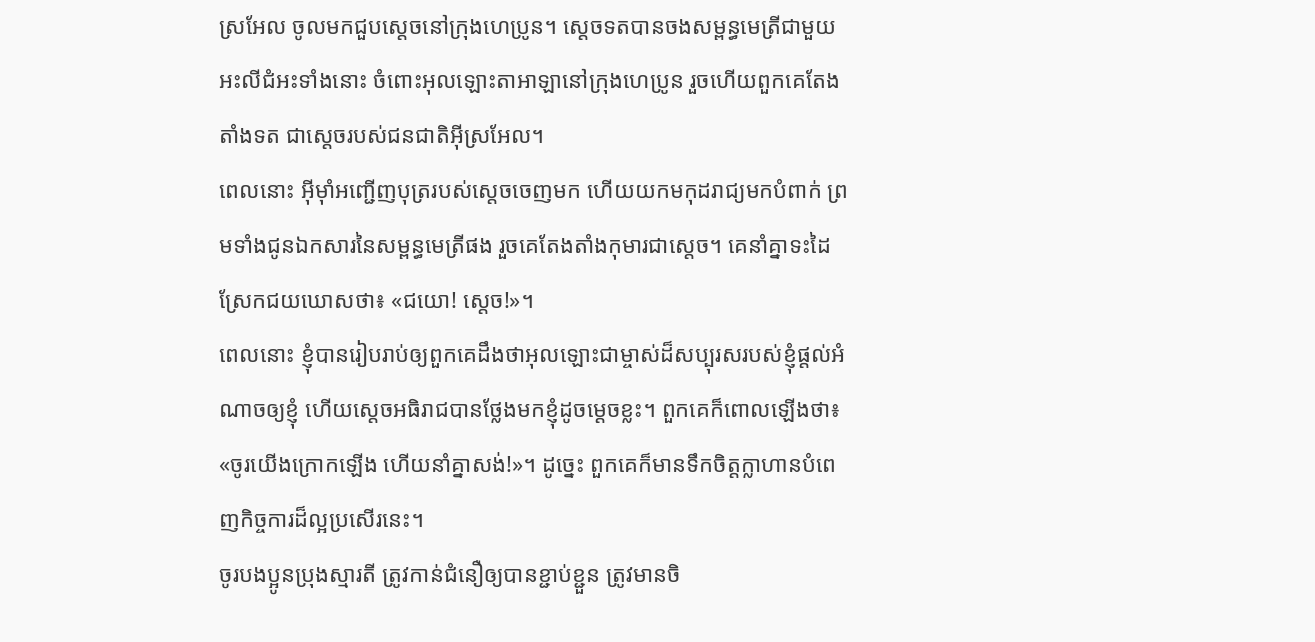ស្រអែល ចូលមកជួបស្តេចនៅក្រុងហេប្រូន។ ស្តេចទតបានចងសម្ពន្ធមេត្រីជាមួយអះលីជំអះទាំងនោះ ចំពោះអុលឡោះតាអាឡានៅក្រុងហេប្រូន រួចហើយពួកគេតែងតាំងទត ជាស្តេចរបស់ជនជាតិអ៊ីស្រអែល។
ពេលនោះ អ៊ីមុាំអញ្ជើញបុត្ររបស់ស្តេចចេញមក ហើយយកមកុដរាជ្យមកបំពាក់ ព្រមទាំងជូនឯកសារនៃសម្ពន្ធមេត្រីផង រួចគេតែងតាំងកុមារជាស្តេច។ គេនាំគ្នាទះដៃស្រែកជយឃោសថា៖ «ជយោ! ស្តេច!»។
ពេលនោះ ខ្ញុំបានរៀបរាប់ឲ្យពួកគេដឹងថាអុលឡោះជាម្ចាស់ដ៏សប្បុរសរបស់ខ្ញុំផ្តល់អំណាចឲ្យខ្ញុំ ហើយស្តេចអធិរាជបានថ្លែងមកខ្ញុំដូចម្ដេចខ្លះ។ ពួកគេក៏ពោលឡើងថា៖ «ចូរយើងក្រោកឡើង ហើយនាំគ្នាសង់!»។ ដូច្នេះ ពួកគេក៏មានទឹកចិត្តក្លាហានបំពេញកិច្ចការដ៏ល្អប្រសើរនេះ។
ចូរបងប្អូនប្រុងស្មារតី ត្រូវកាន់ជំនឿឲ្យបានខ្ជាប់ខ្ជួន ត្រូវមានចិ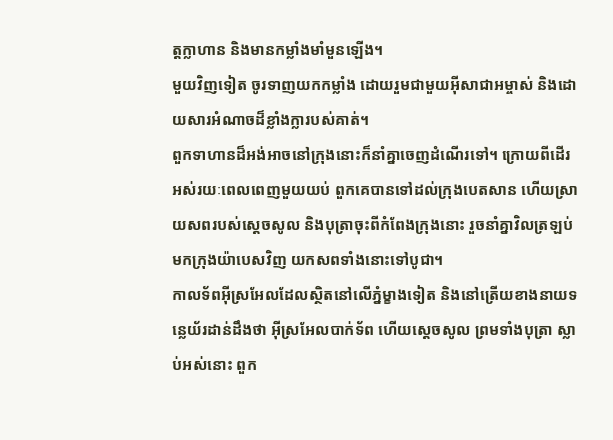ត្ដក្លាហាន និងមានកម្លាំងមាំមួនឡើង។
មួយវិញទៀត ចូរទាញយកកម្លាំង ដោយរួមជាមួយអ៊ីសាជាអម្ចាស់ និងដោយសារអំណាចដ៏ខ្លាំងក្លារបស់គាត់។
ពួកទាហានដ៏អង់អាចនៅក្រុងនោះក៏នាំគ្នាចេញដំណើរទៅ។ ក្រោយពីដើរអស់រយៈពេលពេញមួយយប់ ពួកគេបានទៅដល់ក្រុងបេតសាន ហើយស្រាយសពរបស់ស្តេចសូល និងបុត្រាចុះពីកំពែងក្រុងនោះ រួចនាំគ្នាវិលត្រឡប់មកក្រុងយ៉ាបេសវិញ យកសពទាំងនោះទៅបូជា។
កាលទ័ពអ៊ីស្រអែលដែលស្ថិតនៅលើភ្នំម្ខាងទៀត និងនៅត្រើយខាងនាយទន្លេយ័រដាន់ដឹងថា អ៊ីស្រអែលបាក់ទ័ព ហើយស្តេចសូល ព្រមទាំងបុត្រា ស្លាប់អស់នោះ ពួក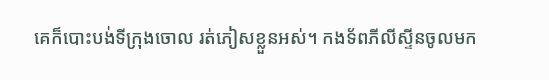គេក៏បោះបង់ទីក្រុងចោល រត់ភៀសខ្លួនអស់។ កងទ័ពភីលីស្ទីនចូលមក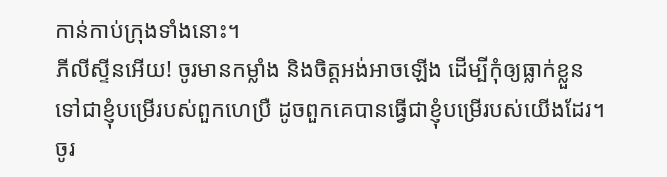កាន់កាប់ក្រុងទាំងនោះ។
ភីលីស្ទីនអើយ! ចូរមានកម្លាំង និងចិត្តអង់អាចឡើង ដើម្បីកុំឲ្យធ្លាក់ខ្លួនទៅជាខ្ញុំបម្រើរបស់ពួកហេប្រឺ ដូចពួកគេបានធ្វើជាខ្ញុំបម្រើរបស់យើងដែរ។ ចូរ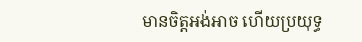មានចិត្តអង់អាច ហើយប្រយុទ្ធ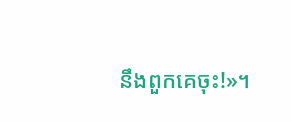នឹងពួកគេចុះ!»។